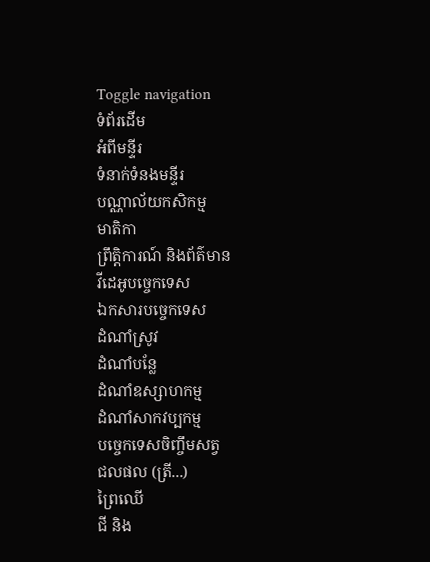Toggle navigation
ទំព័រដើម
អំពីមន្ទីរ
ទំនាក់ទំនងមន្ទីរ
បណ្ណាល័យកសិកម្ម
មាតិកា
ព្រឹត្តិការណ៍ និងព័ត៌មាន
វីដេអូបច្ចេកទេស
ឯកសារបច្ចេកទេស
ដំណាំស្រូវ
ដំណាំបន្លែ
ដំណាំឧស្សាហកម្ម
ដំណាំសាកវប្បកម្ម
បច្ចេកទេសចិញ្ចឹមសត្វ
ជលផល (ត្រី...)
ព្រៃឈើ
ជី និង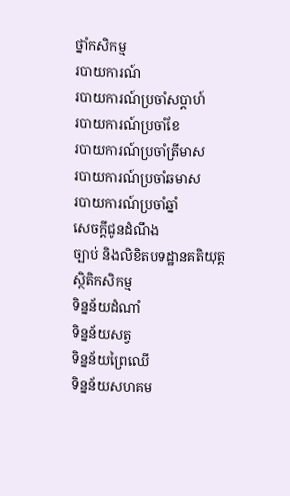ថ្នាំកសិកម្ម
របាយការណ៍
របាយការណ៍ប្រចាំសប្តាហ៍
របាយការណ៍ប្រចាំខែ
របាយការណ៍ប្រចាំត្រីមាស
របាយការណ៍ប្រចាំឆមាស
របាយការណ៍ប្រចាំឆ្នាំ
សេចក្តីជូនដំណឹង
ច្បាប់ និងលិខិតបទដ្ឋានគតិយុត្ត
ស្ថិតិកសិកម្ម
ទិន្នន័យដំណាំ
ទិន្នន័យសត្វ
ទិន្នន័យព្រៃឈើ
ទិន្នន័យសហគម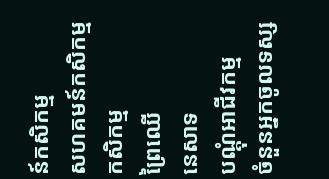ន៍កសិកម្ម
សហគមន៍កសិកម្ម
កសិកម្ម
ព្រៃឈើ
នេសាទ
បណ្តុំអាជីវកម្ម
ចំនួនអ្នកចូលទស្ស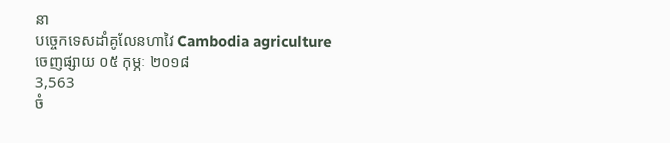នា
បច្ចេកទេសដាំគូលែនហាវៃ Cambodia agriculture
ចេញផ្សាយ ០៥ កុម្ភៈ ២០១៨
3,563
ចំ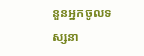នួនអ្នកចូលទស្សនា